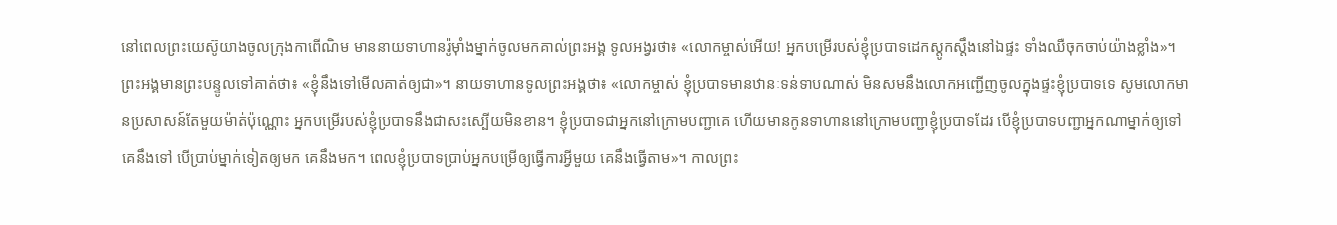នៅពេលព្រះយេស៊ូយាងចូលក្រុងកាពើណិម មាននាយទាហានរ៉ូម៉ាំងម្នាក់ចូលមកគាល់ព្រះអង្គ ទូលអង្វរថា៖ «លោកម្ចាស់អើយ! អ្នកបម្រើរបស់ខ្ញុំប្របាទដេកស្ដូកស្ដឹងនៅឯផ្ទះ ទាំងឈឺចុកចាប់យ៉ាងខ្លាំង»។ ព្រះអង្គមានព្រះបន្ទូលទៅគាត់ថា៖ «ខ្ញុំនឹងទៅមើលគាត់ឲ្យជា»។ នាយទាហានទូលព្រះអង្គថា៖ «លោកម្ចាស់ ខ្ញុំប្របាទមានឋានៈទន់ទាបណាស់ មិនសមនឹងលោកអញ្ជើញចូលក្នុងផ្ទះខ្ញុំប្របាទទេ សូមលោកមានប្រសាសន៍តែមួយម៉ាត់ប៉ុណ្ណោះ អ្នកបម្រើរបស់ខ្ញុំប្របាទនឹងជាសះស្បើយមិនខាន។ ខ្ញុំប្របាទជាអ្នកនៅក្រោមបញ្ជាគេ ហើយមានកូនទាហាននៅក្រោមបញ្ជាខ្ញុំប្របាទដែរ បើខ្ញុំប្របាទបញ្ជាអ្នកណាម្នាក់ឲ្យទៅ គេនឹងទៅ បើប្រាប់ម្នាក់ទៀតឲ្យមក គេនឹងមក។ ពេលខ្ញុំប្របាទប្រាប់អ្នកបម្រើឲ្យធ្វើការអ្វីមួយ គេនឹងធ្វើតាម»។ កាលព្រះ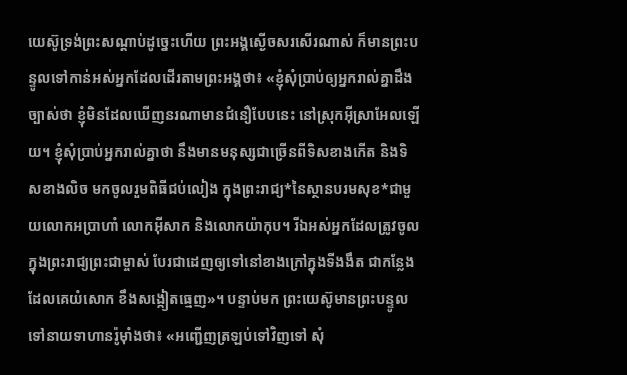យេស៊ូទ្រង់ព្រះសណ្ដាប់ដូច្នេះហើយ ព្រះអង្គស្ងើចសរសើរណាស់ ក៏មានព្រះបន្ទូលទៅកាន់អស់អ្នកដែលដើរតាមព្រះអង្គថា៖ «ខ្ញុំសុំប្រាប់ឲ្យអ្នករាល់គ្នាដឹងច្បាស់ថា ខ្ញុំមិនដែលឃើញនរណាមានជំនឿបែបនេះ នៅស្រុកអ៊ីស្រាអែលឡើយ។ ខ្ញុំសុំប្រាប់អ្នករាល់គ្នាថា នឹងមានមនុស្សជាច្រើនពីទិសខាងកើត និងទិសខាងលិច មកចូលរួមពិធីជប់លៀង ក្នុងព្រះរាជ្យ*នៃស្ថានបរមសុខ*ជាមួយលោកអប្រាហាំ លោកអ៊ីសាក និងលោកយ៉ាកុប។ រីឯអស់អ្នកដែលត្រូវចូលក្នុងព្រះរាជ្យព្រះជាម្ចាស់ បែរជាដេញឲ្យទៅនៅខាងក្រៅក្នុងទីងងឹត ជាកន្លែងដែលគេយំសោក ខឹងសង្កៀតធ្មេញ»។ បន្ទាប់មក ព្រះយេស៊ូមានព្រះបន្ទូលទៅនាយទាហានរ៉ូម៉ាំងថា៖ «អញ្ជើញត្រឡប់ទៅវិញទៅ សុំ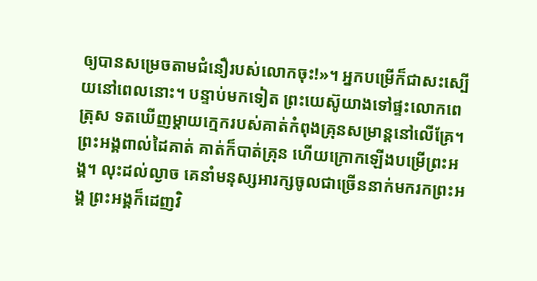ឲ្យបានសម្រេចតាមជំនឿរបស់លោកចុះ!»។ អ្នកបម្រើក៏ជាសះស្បើយនៅពេលនោះ។ បន្ទាប់មកទៀត ព្រះយេស៊ូយាងទៅផ្ទះលោកពេត្រុស ទតឃើញម្ដាយក្មេករបស់គាត់កំពុងគ្រុនសម្រាន្ដនៅលើគ្រែ។ ព្រះអង្គពាល់ដៃគាត់ គាត់ក៏បាត់គ្រុន ហើយក្រោកឡើងបម្រើព្រះអង្គ។ លុះដល់ល្ងាច គេនាំមនុស្សអារក្សចូលជាច្រើននាក់មករកព្រះអង្គ ព្រះអង្គក៏ដេញវិ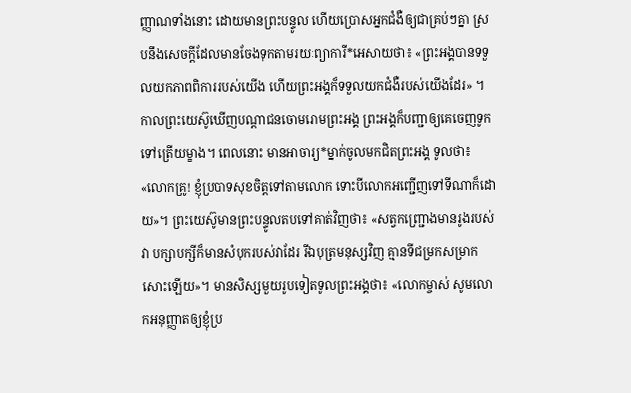ញ្ញាណទាំងនោះ ដោយមានព្រះបន្ទូល ហើយប្រោសអ្នកជំងឺឲ្យជាគ្រប់ៗគ្នា ស្របនឹងសេចក្ដីដែលមានចែងទុកតាមរយៈព្យាការី*អេសាយថា៖ «ព្រះអង្គបានទទួលយកភាពពិការរបស់យើង ហើយព្រះអង្គក៏ទទួលយកជំងឺរបស់យើងដែរ» ។ កាលព្រះយេស៊ូឃើញបណ្ដាជនចោមរោមព្រះអង្គ ព្រះអង្គក៏បញ្ជាឲ្យគេចេញទូកទៅត្រើយម្ខាង។ ពេលនោះ មានអាចារ្យ*ម្នាក់ចូលមកជិតព្រះអង្គ ទូលថា៖ «លោកគ្រូ! ខ្ញុំប្របាទសុខចិត្តទៅតាមលោក ទោះបីលោកអញ្ជើញទៅទីណាក៏ដោយ»។ ព្រះយេស៊ូមានព្រះបន្ទូលតបទៅគាត់វិញថា៖ «សត្វកញ្ជ្រោងមានរូងរបស់វា បក្សាបក្សីក៏មានសំបុករបស់វាដែរ រីឯបុត្រមនុស្សវិញ គ្មានទីជម្រកសម្រាកសោះឡើយ»។ មានសិស្សមួយរូបទៀតទូលព្រះអង្គថា៖ «លោកម្ចាស់ សូមលោកអនុញ្ញាតឲ្យខ្ញុំប្រ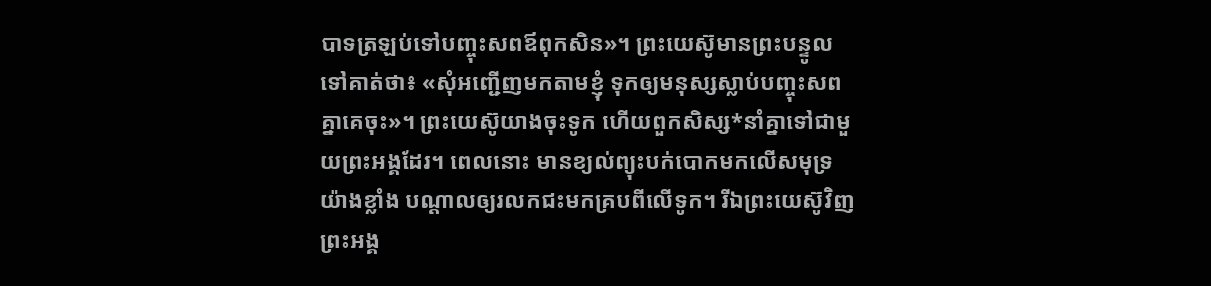បាទត្រឡប់ទៅបញ្ចុះសពឪពុកសិន»។ ព្រះយេស៊ូមានព្រះបន្ទូលទៅគាត់ថា៖ «សុំអញ្ជើញមកតាមខ្ញុំ ទុកឲ្យមនុស្សស្លាប់បញ្ចុះសពគ្នាគេចុះ»។ ព្រះយេស៊ូយាងចុះទូក ហើយពួកសិស្ស*នាំគ្នាទៅជាមួយព្រះអង្គដែរ។ ពេលនោះ មានខ្យល់ព្យុះបក់បោកមកលើសមុទ្រយ៉ាងខ្លាំង បណ្ដាលឲ្យរលកជះមកគ្របពីលើទូក។ រីឯព្រះយេស៊ូវិញ ព្រះអង្គ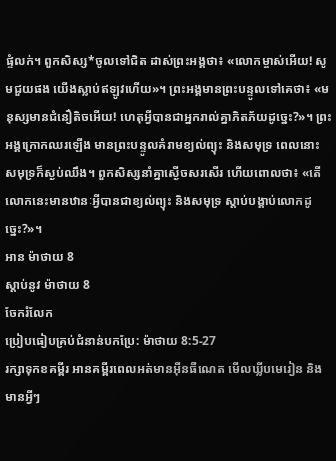ផ្ទំលក់។ ពួកសិស្ស*ចូលទៅជិត ដាស់ព្រះអង្គថា៖ «លោកម្ចាស់អើយ! សូមជួយផង យើងស្លាប់ឥឡូវហើយ»។ ព្រះអង្គមានព្រះបន្ទូលទៅគេថា៖ «មនុស្សមានជំនឿតិចអើយ! ហេតុអ្វីបានជាអ្នករាល់គ្នាភិតភ័យដូច្នេះ?»។ ព្រះអង្គក្រោកឈរឡើង មានព្រះបន្ទូលគំរាមខ្យល់ព្យុះ និងសមុទ្រ ពេលនោះ សមុទ្រក៏ស្ងប់ឈឹង។ ពួកសិស្សនាំគ្នាស្ងើចសរសើរ ហើយពោលថា៖ «តើលោកនេះមានឋានៈអ្វីបានជាខ្យល់ព្យុះ និងសមុទ្រ ស្ដាប់បង្គាប់លោកដូច្នេះ?»។
អាន ម៉ាថាយ 8
ស្ដាប់នូវ ម៉ាថាយ 8
ចែករំលែក
ប្រៀបធៀបគ្រប់ជំនាន់បកប្រែ: ម៉ាថាយ 8:5-27
រក្សាទុកខគម្ពីរ អានគម្ពីរពេលអត់មានអ៊ីនធឺណេត មើលឃ្លីបមេរៀន និងមានអ្វីៗ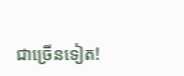ជាច្រើនទៀត!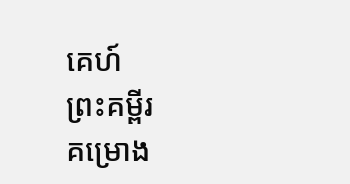គេហ៍
ព្រះគម្ពីរ
គម្រោង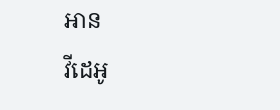អាន
វីដេអូ